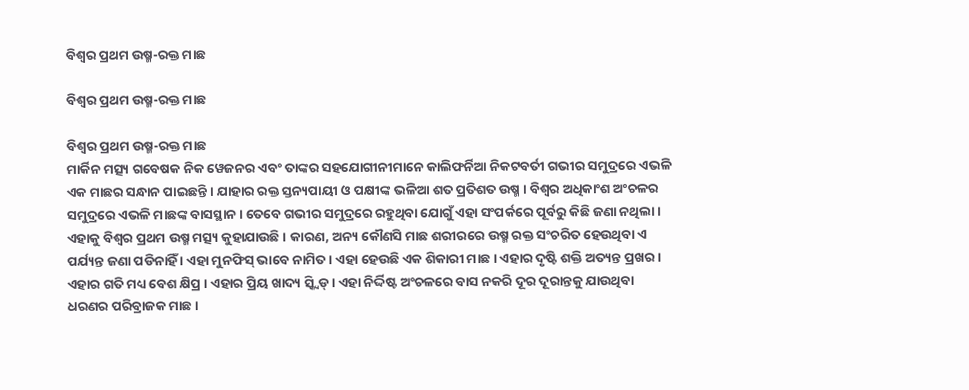ବିଶ୍ୱର ପ୍ରଥମ ଉଷ୍ମ-ରକ୍ତ ମାଛ

ବିଶ୍ୱର ପ୍ରଥମ ଉଷ୍ମ-ରକ୍ତ ମାଛ

ବିଶ୍ୱର ପ୍ରଥମ ଉଷ୍ମ-ରକ୍ତ ମାଛ
ମାର୍କିନ ମତ୍ସ୍ୟ ଗବେଷକ ନିକ ୱେଜନର ଏବଂ ତାଙ୍କର ସହଯୋଗୀନୀମାନେ କାଲିଫର୍ନିଆ ନିକଟବର୍ତୀ ଗଭୀର ସମୁଦ୍ରରେ ଏଭଳି ଏକ ମାଛର ସନ୍ଧାନ ପାଇଛନ୍ତି । ଯାହାର ରକ୍ତ ସ୍ତନ୍ୟପାୟୀ ଓ ପକ୍ଷୀଙ୍କ ଭଳିଆ ଶତ ପ୍ରତିଶତ ଉଷ୍ମ । ବିଶ୍ୱର ଅଧିକାଂଶ ଅଂଚଳର ସମୁଦ୍ରରେ ଏଭଳି ମାଛଙ୍କ ବାସସ୍ଥାନ । ତେବେ ଗଭୀର ସମୁଦ୍ରରେ ରହୁଥିବା ଯୋଗୁଁ ଏହା ସଂପର୍କରେ ପୂର୍ବରୁ କିଛି ଜଣା ନଥିଲା । ଏହାକୁ ବିଶ୍ୱର ପ୍ରଥମ ଉଷ୍ମ ମତ୍ସ୍ୟ କୁହାଯାଉଛି । କାରଣ, ଅନ୍ୟ କୌଣସି ମାଛ ଶରୀରରେ ଉଷ୍ମ ରକ୍ତ ସଂଚରିତ ହେଉଥିବା ଏ ପର୍ଯ୍ୟନ୍ତ ଜଣା ପଡିନାହିଁ । ଏହା ମୁନଫିସ୍ ଭାବେ ନାମିତ । ଏହା ହେଉଛି ଏକ ଶିକାରୀ ମାଛ । ଏହାର ଦୃଷ୍ଟି ଶକ୍ତି ଅତ୍ୟନ୍ତ ପ୍ରଖର । ଏହାର ଗତି ମଧ୍ୟ ବେଶ କ୍ଷିପ୍ର । ଏହାର ପ୍ରିୟ ଖାଦ୍ୟ ସ୍କ୍ୱିଡ୍ । ଏହା ନିର୍ଦ୍ଦିଷ୍ଟ ଅଂଚଳରେ ବାସ ନକରି ଦୂର ଦୂରାନ୍ତକୁ ଯାଉଥିବା ଧରଣର ପରିବ୍ରାଜକ ମାଛ ।